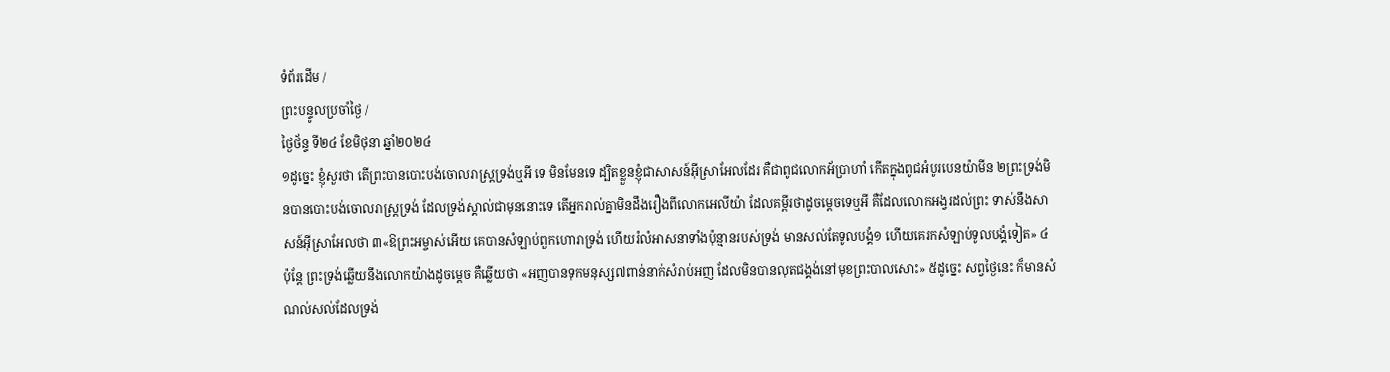ទំព័រដើម /
ព្រះបន្ទូលប្រចាំថ្ងៃ /
ថ្ងៃថ័ន្ទ ទី២៤ ខែមិថុនា ឆ្នាំ២០២៤
១ដូច្នេះ ខ្ញុំសួរថា តើព្រះបានបោះបង់ចោលរាស្ត្រទ្រង់ឬអី ទេ មិនមែនទេ ដ្បិតខ្លួនខ្ញុំជាសាសន៍អ៊ីស្រាអែលដែរ គឺជាពូជលោកអ័ប្រាហាំ កើតក្នុងពូជអំបូរបេនយ៉ាមីន ២ព្រះទ្រង់មិនបានបោះបង់ចោលរាស្ត្រទ្រង់ ដែលទ្រង់ស្គាល់ជាមុននោះទេ តើអ្នករាល់គ្នាមិនដឹងរឿងពីលោកអេលីយ៉ា ដែលគម្ពីរថាដូចម្តេចទេឬអី គឺដែលលោកអង្វរដល់ព្រះ ទាស់នឹងសាសន៍អ៊ីស្រាអែលថា ៣«ឱព្រះអម្ចាស់អើយ គេបានសំឡាប់ពួកហោរាទ្រង់ ហើយរំលំអាសនាទាំងប៉ុន្មានរបស់ទ្រង់ មានសល់តែទូលបង្គំ១ ហើយគេរកសំឡាប់ទូលបង្គំទៀត» ៤ប៉ុន្តែ ព្រះទ្រង់ឆ្លើយនឹងលោកយ៉ាងដូចម្តេច គឺឆ្លើយថា «អញបានទុកមនុស្ស៧ពាន់នាក់សំរាប់អញ ដែលមិនបានលុតជង្គង់នៅមុខព្រះបាលសោះ» ៥ដូច្នេះ សព្វថ្ងៃនេះ ក៏មានសំណល់សល់ដែលទ្រង់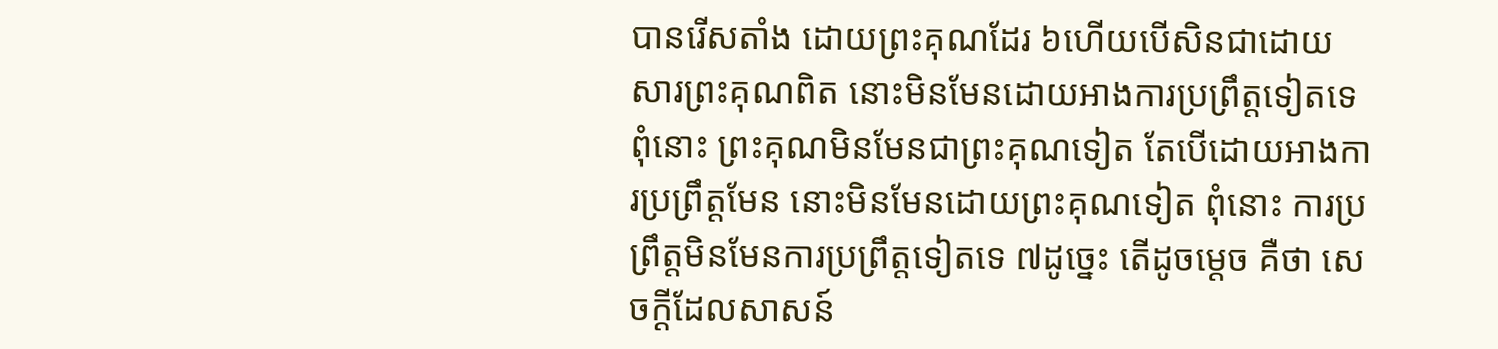បានរើសតាំង ដោយព្រះគុណដែរ ៦ហើយបើសិនជាដោយសារព្រះគុណពិត នោះមិនមែនដោយអាងការប្រព្រឹត្តទៀតទេ ពុំនោះ ព្រះគុណមិនមែនជាព្រះគុណទៀត តែបើដោយអាងការប្រព្រឹត្តមែន នោះមិនមែនដោយព្រះគុណទៀត ពុំនោះ ការប្រព្រឹត្តមិនមែនការប្រព្រឹត្តទៀតទេ ៧ដូច្នេះ តើដូចម្តេច គឺថា សេចក្ដីដែលសាសន៍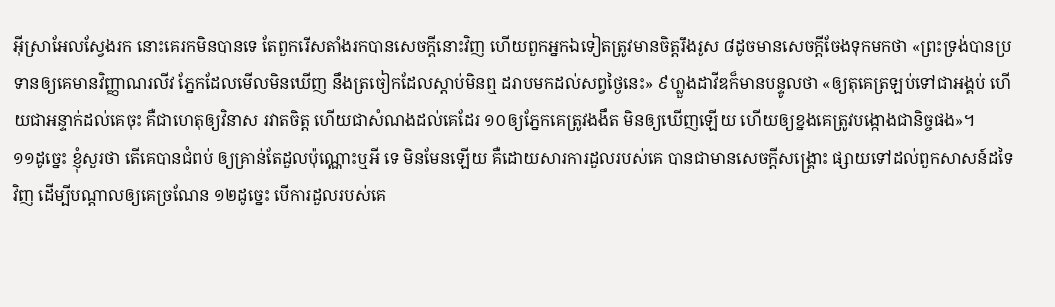អ៊ីស្រាអែលស្វែងរក នោះគេរកមិនបានទេ តែពួករើសតាំងរកបានសេចក្ដីនោះវិញ ហើយពួកអ្នកឯទៀតត្រូវមានចិត្តរឹងរូស ៨ដូចមានសេចក្ដីចែងទុកមកថា «ព្រះទ្រង់បានប្រទានឲ្យគេមានវិញ្ញាណរលីវ ភ្នែកដែលមើលមិនឃើញ នឹងត្រចៀកដែលស្តាប់មិនឮ ដរាបមកដល់សព្វថ្ងៃនេះ» ៩ហ្លួងដាវីឌក៏មានបន្ទូលថា «ឲ្យតុគេត្រឡប់ទៅជាអង្គប់ ហើយជាអន្ទាក់ដល់គេចុះ គឺជាហេតុឲ្យវិនាស រវាតចិត្ត ហើយជាសំណងដល់គេដែរ ១០ឲ្យភ្នែកគេត្រូវងងឹត មិនឲ្យឃើញឡើយ ហើយឲ្យខ្នងគេត្រូវបង្កោងជានិច្ចផង»។
១១ដូច្នេះ ខ្ញុំសួរថា តើគេបានជំពប់ ឲ្យគ្រាន់តែដួលប៉ុណ្ណោះឬអី ទេ មិនមែនឡើយ គឺដោយសារការដួលរបស់គេ បានជាមានសេចក្ដីសង្គ្រោះ ផ្សាយទៅដល់ពួកសាសន៍ដទៃវិញ ដើម្បីបណ្តាលឲ្យគេច្រណែន ១២ដូច្នេះ បើការដួលរបស់គេ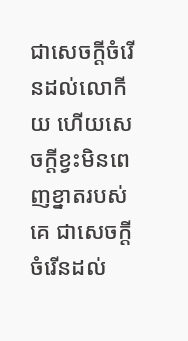ជាសេចក្ដីចំរើនដល់លោកីយ ហើយសេចក្ដីខ្វះមិនពេញខ្នាតរបស់គេ ជាសេចក្ដីចំរើនដល់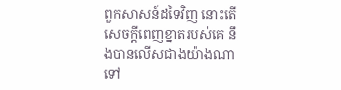ពួកសាសន៍ដទៃវិញ នោះតើសេចក្ដីពេញខ្នាតរបស់គេ នឹងបានលើសជាងយ៉ាងណាទៅ